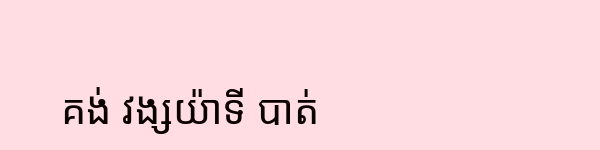គង់ វង្សយ៉ាទី បាត់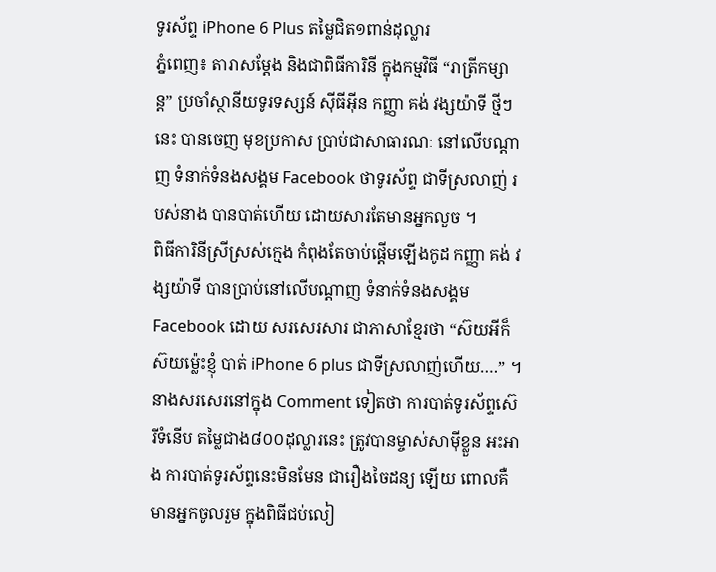ទូរស័ព្ទ iPhone 6 Plus តម្លៃជិត១ពាន់ដុល្លារ
ភ្នំពេញ៖ តារាសម្ដែង និងជាពិធីការិនី ក្នុងកម្មវិធី “រាត្រីកម្សាន្ត” ប្រចាំស្ថានីយទូរទស្សន៍ ស៊ីធីអ៊ីន កញ្ញា គង់ វង្សយ៉ាទី ថ្មីៗនេះ បានចេញ មុខប្រកាស ប្រាប់ជាសាធារណៈ នៅលើបណ្តាញ ទំនាក់ទំនងសង្គម Facebook ថាទូរស័ព្ទ ជាទីស្រលាញ់ របស់នាង បានបាត់ហើយ ដោយសារតែមានអ្នកលួច ។
ពិធីការិនីស្រីស្រស់ក្មេង កំពុងតែចាប់ផ្តើមឡើងកូដ កញ្ញា គង់ វង្សយ៉ាទី បានប្រាប់នៅលើបណ្តាញ ទំនាក់ទំនងសង្គម Facebook ដោយ សរសេរសារ ជាភាសាខ្មែរថា “ស៊យអីក៏ស៊យម្ល៉េះខ្ញុំ បាត់ iPhone 6 plus ជាទីស្រលាញ់ហើយ….” ។ នាងសរសេរនៅក្នុង Comment ទៀតថា ការបាត់ទូរស័ព្ទស៊េរីទំនើប តម្លៃជាង៨០០ដុល្លារនេះ ត្រូវបានម្ចាស់សាម៉ីខ្លួន អះអាង ការបាត់ទូរស័ព្ទនេះមិនមែន ជារឿងចៃដន្យ ឡើយ ពោលគឺមានអ្នកចូលរួម ក្នុងពិធីជប់លៀ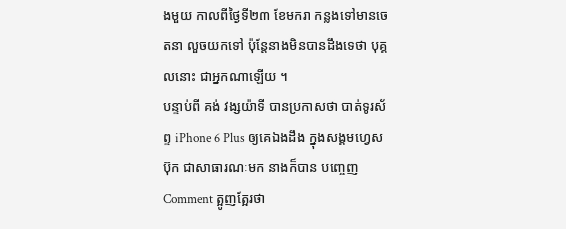ងមួយ កាលពីថ្ងៃទី២៣ ខែមករា កន្លងទៅមានចេតនា លួចយកទៅ ប៉ុន្តែនាងមិនបានដឹងទេថា បុគ្គលនោះ ជាអ្នកណាឡើយ ។
បន្ទាប់ពី គង់ វង្សយ៉ាទី បានប្រកាសថា បាត់ទូរស័ព្ទ iPhone 6 Plus ឲ្យគេឯងដឹង ក្នុងសង្គមហ្វេសប៊ុក ជាសាធារណៈមក នាងក៏បាន បញ្ចេញ Comment ត្អូញត្អែរថា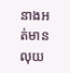នាងអត់មានលុយ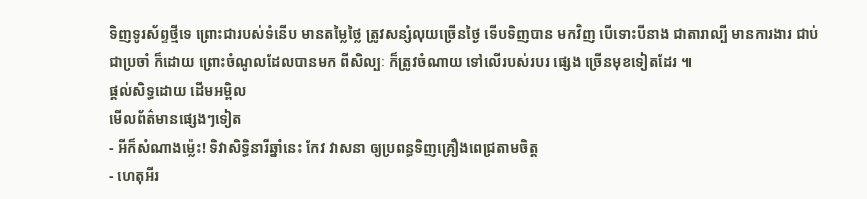ទិញទូរស័ព្ទថ្មីទេ ព្រោះជារបស់ទំនើប មានតម្លៃថ្លៃ ត្រូវសន្សំលុយច្រើនថ្ងៃ ទើបទិញបាន មកវិញ បើទោះបីនាង ជាតារាល្បី មានការងារ ជាប់ជាប្រចាំ ក៏ដោយ ព្រោះចំណូលដែលបានមក ពីសិល្បៈ ក៏ត្រូវចំណាយ ទៅលើរបស់របរ ផ្សេង ច្រើនមុខទៀតដែរ ៕
ផ្តល់សិទ្ធដោយ ដើមអម្ពិល
មើលព័ត៌មានផ្សេងៗទៀត
- អីក៏សំណាងម្ល៉េះ! ទិវាសិទ្ធិនារីឆ្នាំនេះ កែវ វាសនា ឲ្យប្រពន្ធទិញគ្រឿងពេជ្រតាមចិត្ត
- ហេតុអីរ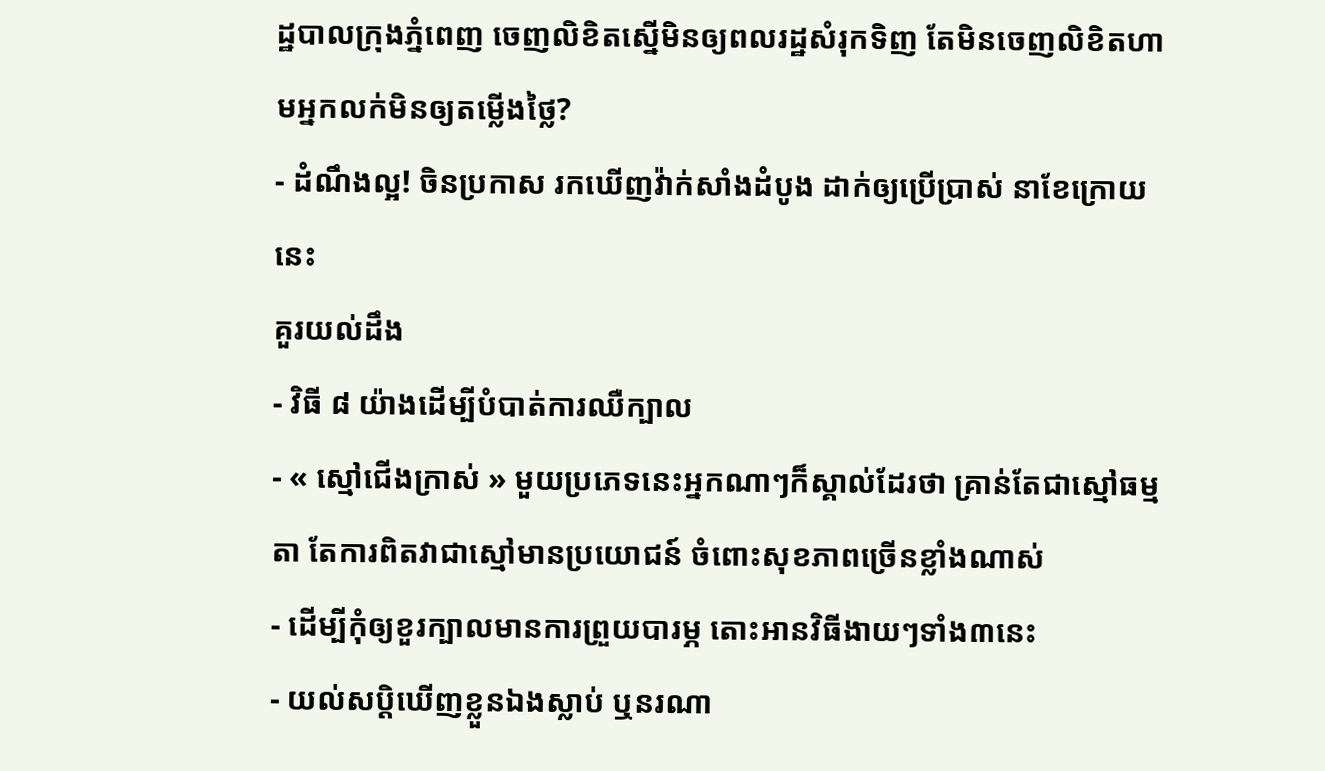ដ្ឋបាលក្រុងភ្នំពេញ ចេញលិខិតស្នើមិនឲ្យពលរដ្ឋសំរុកទិញ តែមិនចេញលិខិតហាមអ្នកលក់មិនឲ្យតម្លើងថ្លៃ?
- ដំណឹងល្អ! ចិនប្រកាស រកឃើញវ៉ាក់សាំងដំបូង ដាក់ឲ្យប្រើប្រាស់ នាខែក្រោយនេះ
គួរយល់ដឹង
- វិធី ៨ យ៉ាងដើម្បីបំបាត់ការឈឺក្បាល
- « ស្មៅជើងក្រាស់ » មួយប្រភេទនេះអ្នកណាៗក៏ស្គាល់ដែរថា គ្រាន់តែជាស្មៅធម្មតា តែការពិតវាជាស្មៅមានប្រយោជន៍ ចំពោះសុខភាពច្រើនខ្លាំងណាស់
- ដើម្បីកុំឲ្យខួរក្បាលមានការព្រួយបារម្ភ តោះអានវិធីងាយៗទាំង៣នេះ
- យល់សប្តិឃើញខ្លួនឯងស្លាប់ ឬនរណា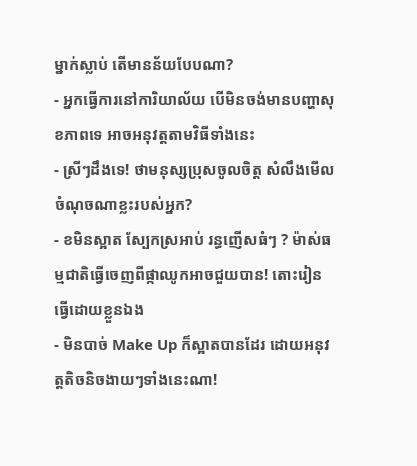ម្នាក់ស្លាប់ តើមានន័យបែបណា?
- អ្នកធ្វើការនៅការិយាល័យ បើមិនចង់មានបញ្ហាសុខភាពទេ អាចអនុវត្តតាមវិធីទាំងនេះ
- ស្រីៗដឹងទេ! ថាមនុស្សប្រុសចូលចិត្ត សំលឹងមើលចំណុចណាខ្លះរបស់អ្នក?
- ខមិនស្អាត ស្បែកស្រអាប់ រន្ធញើសធំៗ ? ម៉ាស់ធម្មជាតិធ្វើចេញពីផ្កាឈូកអាចជួយបាន! តោះរៀនធ្វើដោយខ្លួនឯង
- មិនបាច់ Make Up ក៏ស្អាតបានដែរ ដោយអនុវត្តតិចនិចងាយៗទាំងនេះណា!